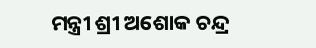ମନ୍ତ୍ରୀ ଶ୍ରୀ ଅଶୋକ ଚନ୍ଦ୍ର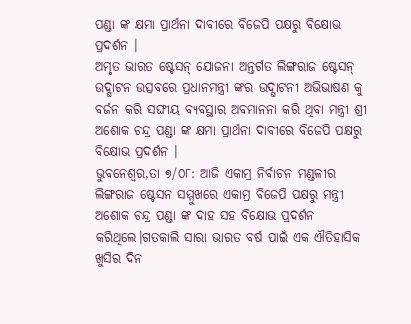ପଣ୍ଡା ଙ୍କ କ୍ଷମା ପ୍ରାର୍ଥନା ଦାବୀରେ ବିଜେପି ପକ୍ଷରୁ ବିକ୍ଷୋଭ ପ୍ରଦର୍ଶନ ।
ଅମୃତ ଭାରତ ଷ୍ଟେସନ୍ ଯୋଜନା ଅନ୍ତର୍ଗତ ଲିଙ୍ଗରାଜ ଷ୍ଟେସନ୍ ଉଦ୍ଘାଟନ ଉତ୍ସବରେ ପ୍ରଧାନମନ୍ତ୍ରୀ ଙ୍କର ଉଦ୍ଘାଟନୀ ଅଭିଭାଷଣ କୁ ବର୍ଜନ କରି ସଙ୍ଘୀୟ ବ୍ୟବସ୍ଥାର ଅବମାନନା କରି ଥିବା ମନ୍ତ୍ରୀ ଶ୍ରୀ ଅଶୋକ ଚନ୍ଦ୍ର ପଣ୍ଡା ଙ୍କ କ୍ଷମା ପ୍ରାର୍ଥନା ଦାବୀରେ ବିଜେପି ପକ୍ଷରୁ ବିକ୍ଷୋଭ ପ୍ରଦର୍ଶନ ।
ଭୁବନେଶ୍ୱର,ତା ୭/୦୮: ଆଜି ଏକାମ୍ର ନିର୍ବାଚନ ମଣ୍ଡଳୀର ଲିଙ୍ଗରାଜ ଷ୍ଟେସନ ସମ୍ମୁଖରେ ଏକାମ୍ର ବିଜେପି ପକ୍ଷରୁ ମନ୍ତ୍ରୀ ଅଶୋକ ଚନ୍ଦ୍ର ପଣ୍ଡା ଙ୍କ ଦାହ ସହ ବିକ୍ଷୋଭ ପ୍ରଦର୍ଶନ କରିଥିଲେ।ଗତକାଲି ସାରା ଭାରତ ବର୍ଷ ପାଇଁ ଏକ ଐତିହାସିକ ଖୁସିର ଦିନ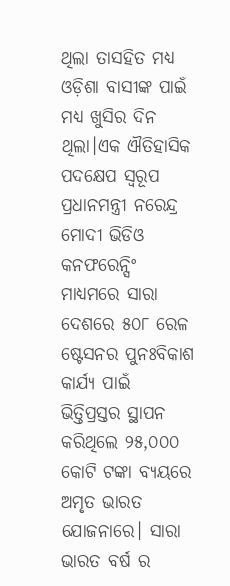ଥିଲା ତାସହିତ ମଧ୍ୟ ଓଡ଼ିଶା ବାସୀଙ୍କ ପାଇଁ ମଧ୍ୟ ଖୁସିର ଦିନ ଥିଲା।ଏକ ଐତିହାସିକ ପଦକ୍ଷେପ ସ୍ୱରୂପ ପ୍ରଧାନମନ୍ତ୍ରୀ ନରେନ୍ଦ୍ର ମୋଦୀ ଭିଡିଓ କନଫରେନ୍ସିଂ ମାଧ୍ୟମରେ ସାରା ଦେଶରେ ୫୦୮ ରେଳ ଷ୍ଟେସନର ପୁନଃବିକାଶ କାର୍ଯ୍ୟ ପାଇଁ ଭିତ୍ତିପ୍ରସ୍ତର ସ୍ଥାପନ କରିଥିଲେ ୨୫,୦୦୦ କୋଟି ଟଙ୍କା ବ୍ୟୟରେ ଅମୃତ ଭାରତ ଯୋଜନାରେ। ସାରା ଭାରତ ବର୍ଷ ର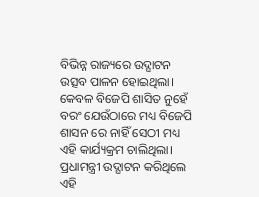ବିଭିନ୍ନ ରାଜ୍ୟରେ ଉଦ୍ଘାଟନ ଉତ୍ସବ ପାଳନ ହୋଇଥିଲା। କେବଳ ବିଜେପି ଶାସିତ ନୁହେଁ ବରଂ ଯେଉଁଠାରେ ମଧ୍ୟ ବିଜେପି ଶାସନ ରେ ନାହିଁ ସେଠୀ ମଧ୍ୟ ଏହି କାର୍ଯ୍ୟକ୍ରମ ଚାଲିଥିଲା। ପ୍ରଧାମନ୍ତ୍ରୀ ଉଦ୍ଘାଟନ କରିଥିଲେ ଏହି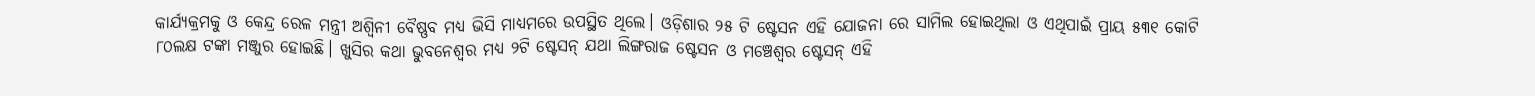କାର୍ଯ୍ୟକ୍ରମକୁ ଓ କେନ୍ଦ୍ର ରେଳ ମନ୍ତ୍ରୀ ଅଶ୍ଵିନୀ ବୈଷ୍ଣବ ମଧ୍ୟ ଭିସି ମାଧ୍ୟମରେ ଉପସ୍ଥିତ ଥିଲେ। ଓଡ଼ିଶାର ୨୫ ଟି ଷ୍ଟେସନ ଏହି ଯୋଜନା ରେ ସାମିଲ ହୋଇଥିଲା ଓ ଏଥିପାଇଁ ପ୍ରାୟ ୫୩୧ କୋଟି ୮୦ଲକ୍ଷ ଟଙ୍କା ମଞ୍ଜୁର ହୋଇଛି। ଖୁସିର କଥା ଭୁବନେଶ୍ୱର ମଧ୍ଯ ୨ଟି ଷ୍ଟେସନ୍ ଯଥା ଲିଙ୍ଗରାଜ ଷ୍ଟେସନ ଓ ମଞ୍ଚେଶ୍ଵର ଷ୍ଟେସନ୍ ଏହି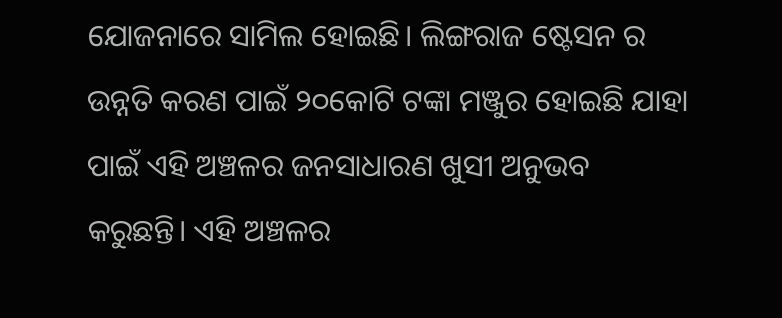ଯୋଜନାରେ ସାମିଲ ହୋଇଛି। ଲିଙ୍ଗରାଜ ଷ୍ଟେସନ ର ଉନ୍ନତି କରଣ ପାଇଁ ୨୦କୋଟି ଟଙ୍କା ମଞ୍ଜୁର ହୋଇଛି ଯାହା ପାଇଁ ଏହି ଅଞ୍ଚଳର ଜନସାଧାରଣ ଖୁସୀ ଅନୁଭବ କରୁଛନ୍ତି। ଏହି ଅଞ୍ଚଳର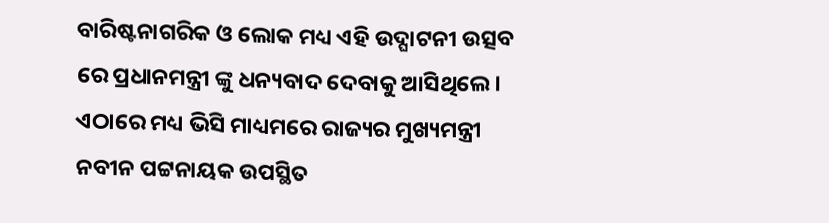ବାରିଷ୍ଟନାଗରିକ ଓ ଲୋକ ମଧ୍ୟ ଏହି ଉଦ୍ଘାଟନୀ ଉତ୍ସବ ରେ ପ୍ରଧାନମନ୍ତ୍ରୀ ଙ୍କୁ ଧନ୍ୟବାଦ ଦେବାକୁ ଆସିଥିଲେ। ଏଠାରେ ମଧ୍ୟ ଭିସି ମାଧ୍ୟମରେ ରାଜ୍ୟର ମୁଖ୍ୟମନ୍ତ୍ରୀ ନବୀନ ପଟ୍ଟନାୟକ ଉପସ୍ଥିତ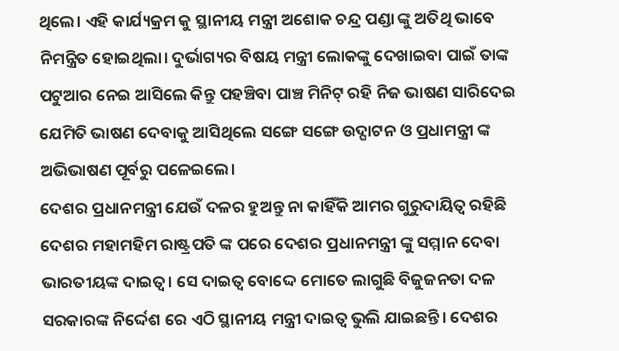ଥିଲେ। ଏହି କାର୍ଯ୍ୟକ୍ରମ କୁ ସ୍ଥାନୀୟ ମନ୍ତ୍ରୀ ଅଶୋକ ଚନ୍ଦ୍ର ପଣ୍ଡା ଙ୍କୁ ଅତିଥି ଭାବେ ନିମନ୍ତ୍ରିତ ହୋଇଥିଲା। ଦୁର୍ଭାଗ୍ୟର ବିଷୟ ମନ୍ତ୍ରୀ ଲୋକଙ୍କୁ ଦେଖାଇବା ପାଇଁ ତାଙ୍କ ପଟୁଆର ନେଇ ଆସିଲେ କିନ୍ତୁ ପହଞ୍ଚିବା ପାଞ୍ଚ ମିନିଟ୍ ରହି ନିଜ ଭାଷଣ ସାରିଦେଇ ଯେମିତି ଭାଷଣ ଦେବାକୁ ଆସିଥିଲେ ସଙ୍ଗେ ସଙ୍ଗେ ଉଦ୍ଘାଟନ ଓ ପ୍ରଧାମନ୍ତ୍ରୀ ଙ୍କ ଅଭିଭାଷଣ ପୂର୍ବରୁ ପଳେଇଲେ।
ଦେଶର ପ୍ରଧାନମନ୍ତ୍ରୀ ଯେଉଁ ଦଳର ହୁଅନ୍ତୁ ନା କାହିଁକି ଆମର ଗୁରୁଦାୟିତ୍ଵ ରହିଛି ଦେଶର ମହାମହିମ ରାଷ୍ଟ୍ରପତି ଙ୍କ ପରେ ଦେଶର ପ୍ରଧାନମନ୍ତ୍ରୀ ଙ୍କୁ ସମ୍ମାନ ଦେବା ଭାରତୀୟଙ୍କ ଦାଇତ୍ଵ। ସେ ଦାଇତ୍ଵ ବୋଦ୍ଦେ ମୋତେ ଲାଗୁଛି ବିଜୁଜନତା ଦଳ ସରକାରଙ୍କ ନିର୍ଦ୍ଦେଶ ରେ ଏଠି ସ୍ଥାନୀୟ ମନ୍ତ୍ରୀ ଦାଇତ୍ୱ ଭୁଲି ଯାଇଛନ୍ତି। ଦେଶର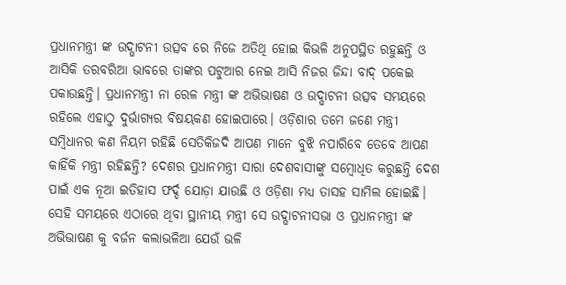ପ୍ରଧାନମନ୍ତ୍ରୀ ଙ୍କ ଉଦ୍ଘାଟନୀ ଉତ୍ସବ ରେ ନିଜେ ଅତିଥି ହୋଇ କିଭଳି ଅନୁପସ୍ଥିତ ରହୁଛନ୍ତି ଓ ଆସିକି ତରବରିଆ ଭାବରେ ତାଙ୍କର ପଟୁଆର ନେଇ ଆସି ନିଜର ଜିନ୍ଦା ବାଦ୍ ପକେଇ ପକାଉଛନ୍ତି। ପ୍ରଧାନମନ୍ତ୍ରୀ ନା ରେଳ ମନ୍ତ୍ରୀ ଙ୍କ ଅଭିଭାଷଣ ଓ ଉଦ୍ଘାଟନୀ ଉତ୍ସବ ସମୟରେ ରହିଲେ ଏହାଠୁ ଦୁର୍ଭାଗ୍ୟର ବିଷୟକଣ ହୋଇପାରେ। ଓଡ଼ିଶାର ତମେ ଜଣେ ମନ୍ତ୍ରୀ ସମ୍ବିଧାନର କଣ ନିୟମ ରହିଛି ସେତିକିଜଦି ଆପଣ ମାନେ ବୁଝି ନପାରିବେ ତେବେ ଆପଣ କାହିଁକି ମନ୍ତ୍ରୀ ରହିଛନ୍ତି? ଦେଶର ପ୍ରଧାନମନ୍ତ୍ରୀ ସାରା ଦେଶବାସୀଙ୍କୁ ସମ୍ବୋଧିତ କରୁଛନ୍ତି ଦେଶ ପାଇଁ ଏକ ନୂଆ ଇତିହାସ ଫର୍ଦ୍ଦ ଯୋଡ଼ା ଯାଉଛି ଓ ଓଡ଼ିଶା ମଧ୍ୟ ତାସହ ସାମିଲ ହୋଇଛି। ସେହି ସମୟରେ ଏଠାରେ ଥିବା ସ୍ଥାନୀୟ ମନ୍ତ୍ରୀ ସେ ଉଦ୍ଘାଟନୀସଭା ଓ ପ୍ରଧାନମନ୍ତ୍ରୀ ଙ୍କ ଅଭିଭାଷଣ କୁ ବର୍ଜନ କଲାଭଳିଆ ଯେଉଁ ଭଳି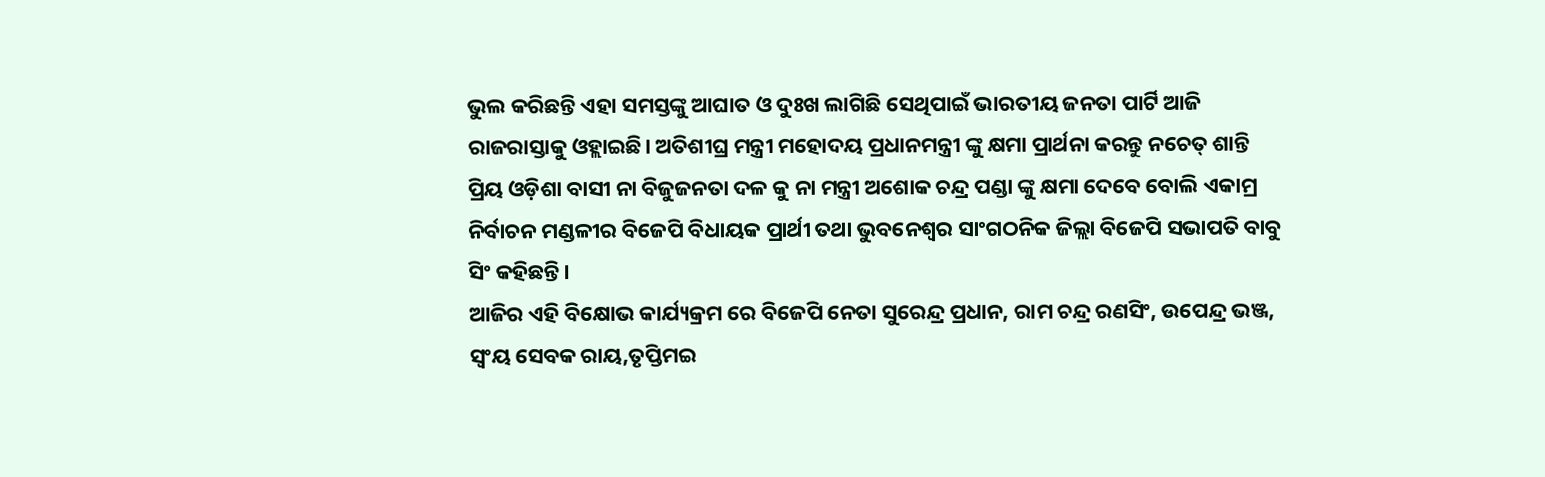ଭୁଲ କରିଛନ୍ତି ଏହା ସମସ୍ତଙ୍କୁ ଆଘାତ ଓ ଦୁଃଖ ଲାଗିଛି ସେଥିପାଇଁ ଭାରତୀୟ ଜନତା ପାର୍ଟି ଆଜି ରାଜରାସ୍ତାକୁ ଓହ୍ଲାଇଛି। ଅତିଶୀଘ୍ର ମନ୍ତ୍ରୀ ମହୋଦୟ ପ୍ରଧାନମନ୍ତ୍ରୀ ଙ୍କୁ କ୍ଷମା ପ୍ରାର୍ଥନା କରନ୍ତୁ ନଚେତ୍ ଶାନ୍ତି ପ୍ରିୟ ଓଡ଼ିଶା ବାସୀ ନା ବିଜୁଜନତା ଦଳ କୁ ନା ମନ୍ତ୍ରୀ ଅଶୋକ ଚନ୍ଦ୍ର ପଣ୍ଡା ଙ୍କୁ କ୍ଷମା ଦେବେ ବୋଲି ଏକାମ୍ର ନିର୍ବାଚନ ମଣ୍ଡଳୀର ବିଜେପି ବିଧାୟକ ପ୍ରାର୍ଥୀ ତଥା ଭୁବନେଶ୍ୱର ସାଂଗଠନିକ ଜିଲ୍ଲା ବିଜେପି ସଭାପତି ବାବୁ ସିଂ କହିଛନ୍ତି।
ଆଜିର ଏହି ବିକ୍ଷୋଭ କାର୍ଯ୍ୟକ୍ରମ ରେ ବିଜେପି ନେତା ସୁରେନ୍ଦ୍ର ପ୍ରଧାନ, ରାମ ଚନ୍ଦ୍ର ରଣସିଂ, ଉପେନ୍ଦ୍ର ଭଞ୍ଜ, ସ୍ଵଂୟ ସେବକ ରାୟ,ତୃପ୍ତିମଇ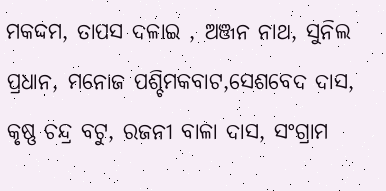ମକଦ୍ଦମ, ତାପସ ଦଳାଇ , ଅଞ୍ଜନ ନାଥ, ସୁନିଲ ପ୍ରଧାନ, ମନୋଜ ପଶ୍ଚିମକବାଟ,ସେଶବେଦ ଦାସ, କୃଷ୍ଣ ଚନ୍ଦ୍ର ବଟୁ, ରଜନୀ ବାଳା ଦାସ, ସଂଗ୍ରାମ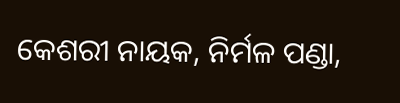କେଶରୀ ନାୟକ, ନିର୍ମଳ ପଣ୍ଡା,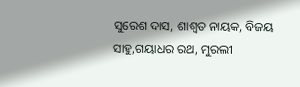ସୁରେଶ ଦାସ, ଶାଶ୍ଵତ ନାୟକ, ବିଜୟ ସାହୁ,ଗୟାଧର ରଥ, ମୁରଲୀ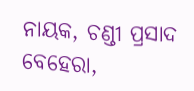ନାୟକ, ଚଣ୍ଡୀ ପ୍ରସାଦ ବେହେରା,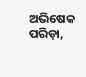ଅଭିଷେକ ପରିଡ଼ା,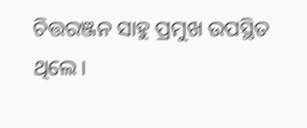ଚିତ୍ତରଞ୍ଜନ ସାହୁ ପ୍ରମୁଖ ଉପସ୍ଥିତ ଥିଲେ।